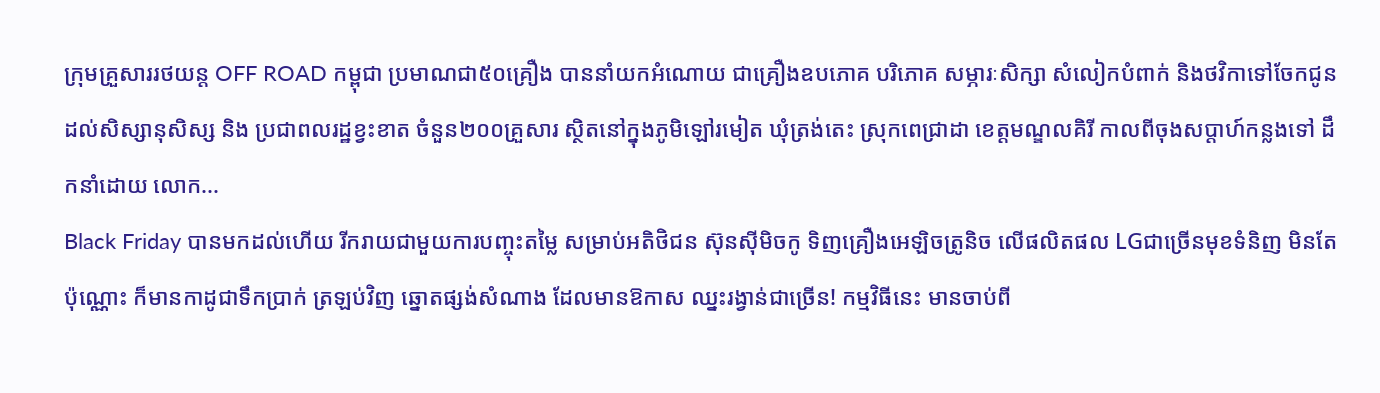ក្រុមគ្រួសាររថយន្ត OFF ROAD កម្ពុជា ប្រមាណជា៥០គ្រឿង បាននាំយកអំណោយ ជាគ្រឿងឧបភោគ បរិភោគ សម្ភារៈសិក្សា សំលៀកបំពាក់ និងថវិកាទៅចែកជូន ដល់សិស្សានុសិស្ស និង ប្រជាពលរដ្ឋខ្វះខាត ចំនួន២០០គ្រួសារ ស្ថិតនៅក្នុងភូមិឡៅរមៀត ឃុំត្រង់តេះ ស្រុកពេជ្រាដា ខេត្តមណ្ឌលគិរី កាលពីចុងសប្តាហ៍កន្លងទៅ ដឹកនាំដោយ លោក...
Black Friday បានមកដល់ហើយ រីករាយជាមួយការបញ្ចុះតម្លៃ សម្រាប់អតិថិជន ស៊ុនស៊ីមិចកូ ទិញគ្រឿងអេឡិចត្រូនិច លើផលិតផល LGជាច្រើនមុខទំនិញ មិនតែប៉ុណ្ណោះ ក៏មានកាដូជាទឹកប្រាក់ ត្រឡប់វិញ ឆ្នោតផ្សង់សំណាង ដែលមានឱកាស ឈ្នះរង្វាន់ជាច្រើន! កម្មវិធីនេះ មានចាប់ពី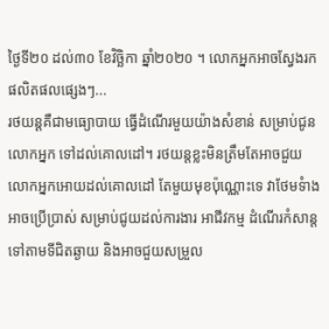ថ្ងៃទី២០ ដល់៣០ ខែវិច្ឆិកា ឆ្នាំ២០២០ ។ លោកអ្នកអាចស្វែងរកផលិតផលផ្សេងៗ...
រថយន្តគឺជាមធ្យោបាយ ធ្វើដំណើរមួយយ៉ាងសំខាន់ សម្រាប់ជូនលោកអ្នក ទៅដល់គោលដៅ។ រថយន្តខ្លះមិនត្រឹមតែអាចជួយ លោកអ្នកអោយដល់គោលដៅ តែមួយមុខប៉ុណ្ណោះទេ វាថែមទំាងអាចប្រើប្រាស់ សម្រាប់ជូយដល់ការងារ អាជីវកម្ម ដំណើរកំសាន្ត ទៅតាមទីជិតឆ្ងាយ និងអាចជួយសម្រួល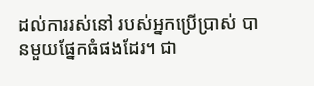ដល់ការរស់នៅ របស់អ្នកប្រើប្រាស់ បានមួយផ្នែកធំផងដែរ។ ជា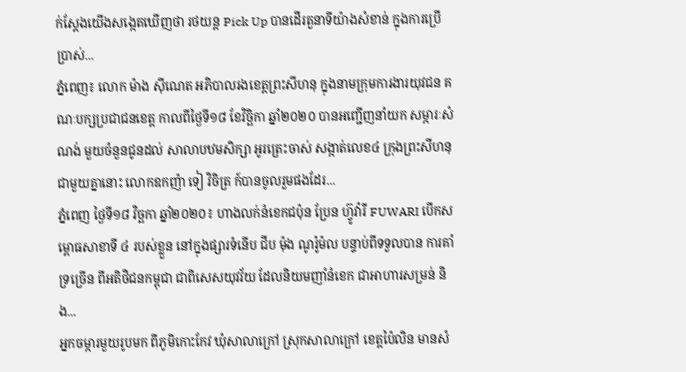ក់ស្តែងយើងសង្កេតឃើញថា រថយន្ត Pick Up បានដើរតួនាទីយ៉ាងសំខាន់ ក្នុងការប្រើប្រាស់...
ភ្នំពេញ៖ លោក ម៉ាង ស៊ីណេត អភិបាលរងខេត្តព្រះសីហនុ ក្នុងនាមក្រុមការងារយុវជន គណៈបក្សប្រជាជនខេត្ត កាលពីថ្ងៃទី១៨ ខែវិច្ឆិកា ឆ្នាំ២០២០ បានអញ្ជើញនាំយក សម្ភារៈសំណង់ មួយចំនួនជូនដល់ សាលាបឋមសិក្សា អូរត្រេះចាស់ សង្កាត់លេខ៤ ក្រុងព្រះសីហនុ ជាមួយគ្នានោះ លោកឧកញ៉ា ទៀ វិចិត្រ ក៍បានចូលរួមផងដែរ...
ភ្នំពេញ ថ្ងៃទី១៨ វិច្ឆកា ឆ្នាំ២០២០៖ ហាងលក់នំខេកជប៉ុន ប្រែន ហ៊្វូវ៉ារី FUWARI បើកសម្ពោធសាខាទី ៤ របស់ខ្លួន នៅក្នុងផ្សារទំនើប ជីប ម៉ុង ណូរ៉ូម៉ល បន្ទាប់ពីទទួលបាន ការគាំទ្រច្រើន ពីអតិថិជនកម្ពុជា ជាពិសេសយុវវ័យ ដែលនិយមញាំនំខេក ជាអាហារសម្រន់ និង...
អ្នកចម្ការមួយរូបមក ពីភូមិកោះកែវ ឃុំសាលាក្រៅ ស្រុកសាលាក្រៅ ខេត្តប៉ៃលិន មានសំ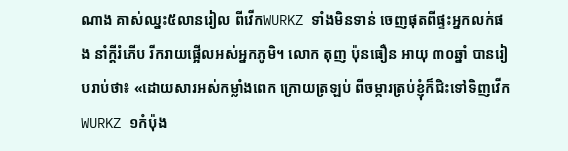ណាង គាស់ឈ្នះ៥លានរៀល ពីវើកWURKZ ទាំងមិនទាន់ ចេញផុតពីផ្ទះអ្នកលក់ផង នាំក្តីរំភើប រីករាយផ្អើលអស់អ្នកភូមិ។ លោក តុញ ប៉ុនធឿន អាយុ ៣០ឆ្នាំ បានរៀបរាប់ថា៖ «ដោយសារអស់កម្លាំងពេក ក្រោយត្រឡប់ ពីចម្ការត្រប់ខ្ញុំក៏ជិះទៅទិញវើកWURKZ ១កំប៉ុង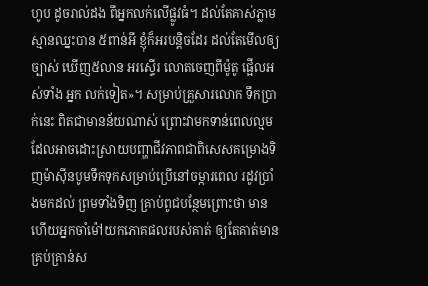ហូប ដូចរាល់ដង ពីអ្នកលក់លើផ្លូវធំ។ ដល់តែគាស់ភ្លាម ស្មានឈ្នះបាន ៥ពាន់អី ខ្ញុំក៏អរបន្តិចដែរ ដល់តែមើលឲ្យច្បាស់ ឃើញ៥លាន អរស្ទើរ លោតចេញពីម៉ូតូ ផ្អើលអស់ទាំង អ្នក លក់ទៀត»។ សម្រាប់គ្រួសារលោក ទឹកប្រាក់នេះ ពិតជាមានន័យណាស់ ព្រោះវាមកទាន់ពេលល្មម ដែលអាចដោះស្រាយបញ្ហាជីវភាពជាពិសេសគម្រោងទិញម៉ាស៊ីនបូមទឹកទុកសម្រាប់ប្រើនៅចម្ការពេល រដូវប្រាំងមកដល់ ព្រមទាំងទិញ គ្រាប់ពូជបន្ថែមព្រោះថា មានហើយអ្នកចាំម៉ៅយកភោគផលរបស់គាត់ ឲ្យតែគាត់មានគ្រប់គ្រាន់ស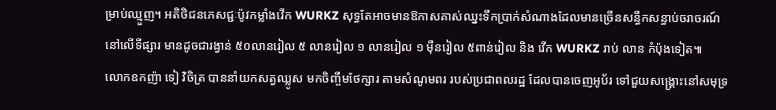ម្រាប់ឈ្មួញ។ អតិថិជនភេសជ្ជៈប៉ូវកម្លាំងវើក WURKZ សុទ្ធតែអាចមានឱកាសគាស់ឈ្នះទឹកប្រាក់សំណាងដែលមានច្រើនសន្ធឹកសន្ធាប់ចរាចរណ៍នៅលើទីផ្សារ មានដូចជារង្វាន់ ៥០លានរៀល ៥ លានរៀល ១ លានរៀល ១ ម៉ឺនរៀល ៥ពាន់រៀល និង វើក WURKZ រាប់ លាន កំប៉ុងទៀត៕
លោកឧកញ៉ា ទៀ វិចិត្រ បាននាំយកសត្វឈ្លូស មកចិញ្ចឹមថែក្សារ តាមសំណូមពរ របស់ប្រជាពលរដ្ឋ ដែលបានចេញអូប័រ ទៅជួយសង្គ្រោះនៅសមុទ្រ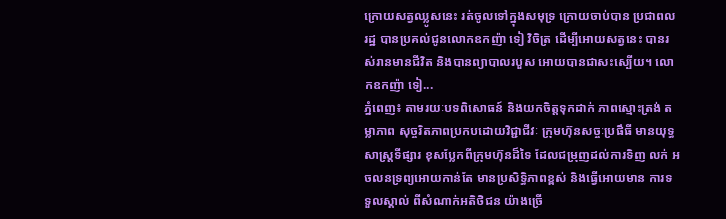ក្រោយសត្វឈ្លូសនេះ រត់ចូលទៅក្នុងសមុទ្រ ក្រោយចាប់បាន ប្រជាពលរដ្ឋ បានប្រគល់ជូនលោកឧកញ៉ា ទៀ វិចិត្រ ដើម្បីអោយសត្វនេះ បានរស់រានមានជីវិត និងបានព្យាបាលរបួស អោយបានជាសះស្បើយ។ លោកឧកញ៉ា ទៀ...
ភ្នំពេញ៖ តាមរយៈបទពិសោធន៍ និងយកចិត្តទុកដាក់ ភាពស្មោះត្រង់ តម្លាភាព សុច្ចរិតភាពប្រកបដោយវិជ្ជាជីវៈ ក្រុមហ៊ុនសច្ចៈប្រផឹធី មានយុទ្ធសាស្រ្តទីផ្សារ ខុសប្លែកពីក្រុមហ៊ុនដ៏ទៃ ដែលជម្រុញដល់ការទិញ លក់ អចលនទ្រព្យអោយកាន់តែ មានប្រសិទ្ធិភាពខ្ពស់ និងធ្វើអោយមាន ការទទួលស្គាល់ ពីសំណាក់អតិថិជន យ៉ាងច្រើ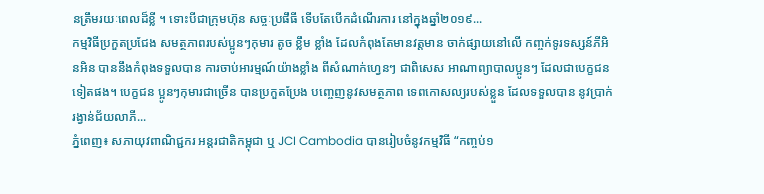នត្រឹមរយៈពេលដ៏ខ្លី ។ ទោះបីជាក្រុមហ៊ុន សច្ចៈប្រផឹធី ទើបតែបើកដំណើរការ នៅក្នុងឆ្នាំ២០១៩...
កម្មវិធីប្រកួតប្រជែង សមត្ថភាពរបស់ប្អូនៗកុមារ តូច ខ្លឹម ខ្លាំង ដែលកំពុងតែមានវត្តមាន ចាក់ផ្សាយនៅលើ កញ្ចក់ទូរទស្សន៍ភីអិនអិន បាននឹងកំពុងទទួលបាន ការចាប់អារម្មណ៍យ៉ាងខ្លាំង ពីសំណាក់ហ្វេនៗ ជាពិសេស អាណាព្យាបាលប្អូនៗ ដែលជាបេក្ខជន ទៀតផង។ បេក្ខជន ប្អូនៗកុមារជាច្រើន បានប្រកួតប្រែង បញ្ចេញនូវសមត្ថភាព ទេពកោសល្យរបស់ខ្លួន ដែលទទួលបាន នូវប្រាក់រង្វាន់ជ័យលាភី...
ភ្នំពេញ៖ សភាយុវពាណិជ្ជករ អន្តរជាតិកម្ពុជា ឬ JCI Cambodia បានរៀបចំនូវកម្មវិធី “កញ្ចប់១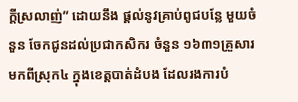ក្តីស្រលាញ់” ដោយនឹង ផ្តល់នូវគ្រាប់ពូជបន្លែ មួយចំនួន ចែកជូនដល់ប្រជាកសិករ ចំនួន ១៦៣១គ្រួសារ មកពីស្រុក៤ ក្នុងខេត្តបាត់ដំបង ដែលរងការបំ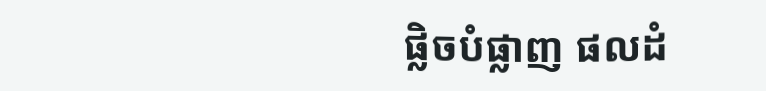ផ្លិចបំផ្លាញ ផលដំ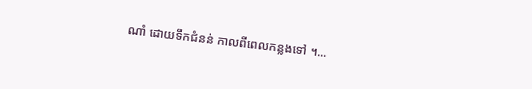ណាំ ដោយទឹកជំនន់ កាលពីពេលកន្លងទៅ ។...